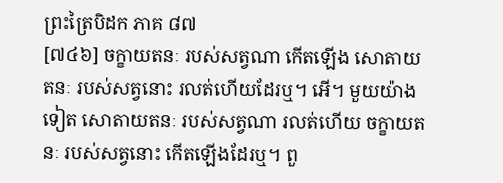ព្រះត្រៃបិដក ភាគ ៨៧
[៧៤៦] ចក្ខាយតនៈ របស់សត្វណា កើតឡើង សោតាយតនៈ របស់សត្វនោះ រលត់ហើយដែរឬ។ អើ។ មួយយ៉ាងទៀត សោតាយតនៈ របស់សត្វណា រលត់ហើយ ចក្ខាយតនៈ របស់សត្វនោះ កើតឡើងដែរឬ។ ពួ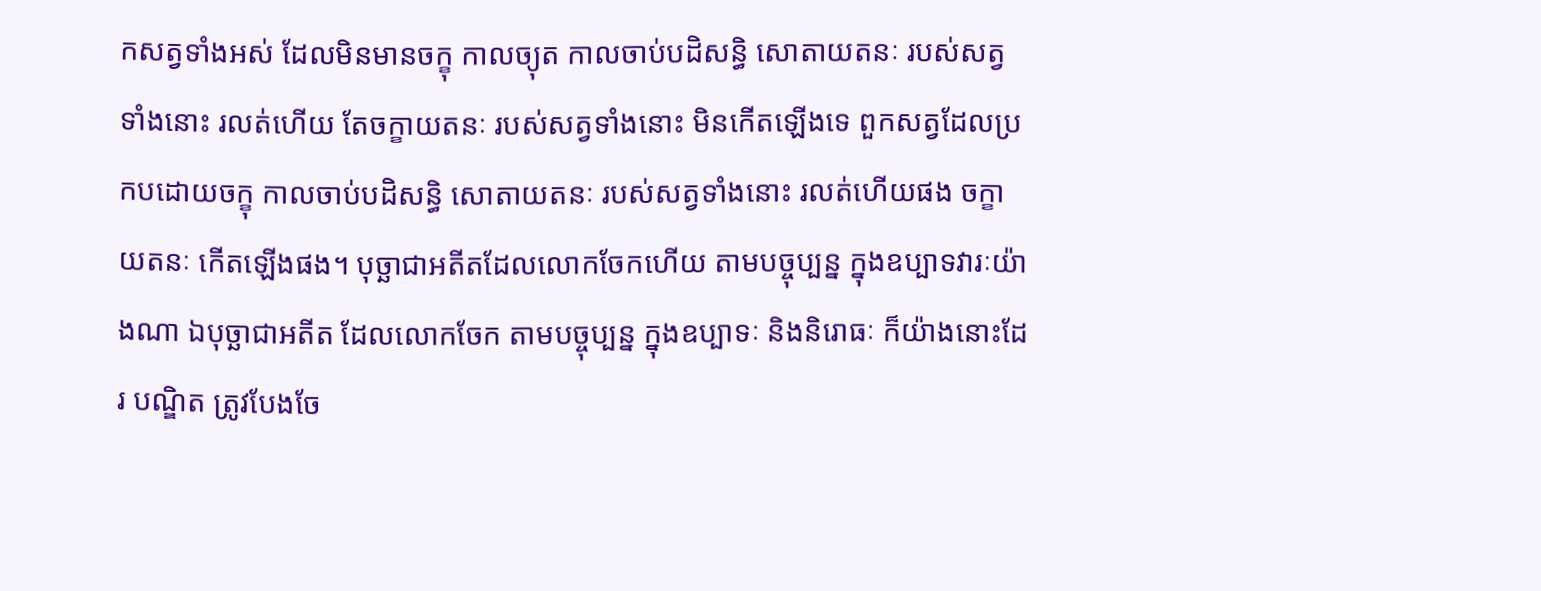កសត្វទាំងអស់ ដែលមិនមានចក្ខុ កាលច្យុត កាលចាប់បដិសន្ធិ សោតាយតនៈ របស់សត្វទាំងនោះ រលត់ហើយ តែចក្ខាយតនៈ របស់សត្វទាំងនោះ មិនកើតឡើងទេ ពួកសត្វដែលប្រកបដោយចក្ខុ កាលចាប់បដិសន្ធិ សោតាយតនៈ របស់សត្វទាំងនោះ រលត់ហើយផង ចក្ខាយតនៈ កើតឡើងផង។ បុច្ឆាជាអតីតដែលលោកចែកហើយ តាមបច្ចុប្បន្ន ក្នុងឧប្បាទវារៈយ៉ាងណា ឯបុច្ឆាជាអតីត ដែលលោកចែក តាមបច្ចុប្បន្ន ក្នុងឧប្បាទៈ និងនិរោធៈ ក៏យ៉ាងនោះដែរ បណ្ឌិត ត្រូវបែងចែ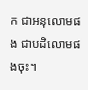ក ជាអនុលោមផង ជាបដិលោមផងចុះ។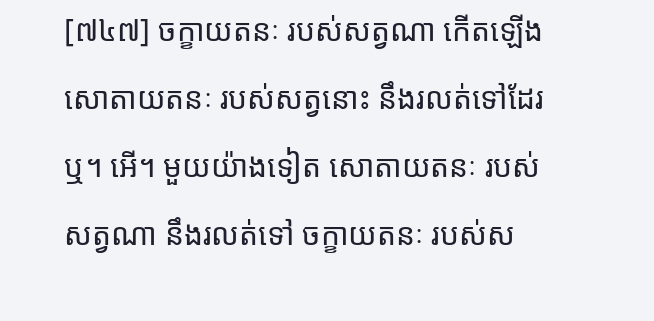[៧៤៧] ចក្ខាយតនៈ របស់សត្វណា កើតឡើង សោតាយតនៈ របស់សត្វនោះ នឹងរលត់ទៅដែរឬ។ អើ។ មួយយ៉ាងទៀត សោតាយតនៈ របស់សត្វណា នឹងរលត់ទៅ ចក្ខាយតនៈ របស់ស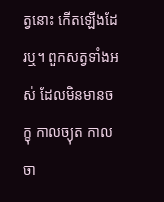ត្វនោះ កើតឡើងដែរឬ។ ពួកសត្វទាំងអស់ ដែលមិនមានចក្ខុ កាលច្យុត កាលចា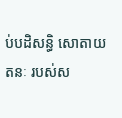ប់បដិសន្ធិ សោតាយតនៈ របស់ស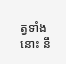ត្វទាំងនោះ នឹ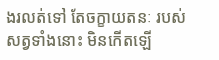ងរលត់ទៅ តែចក្ខាយតនៈ របស់សត្វទាំងនោះ មិនកើតឡើ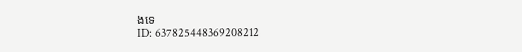ងទេ
ID: 637825448369208212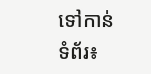ទៅកាន់ទំព័រ៖